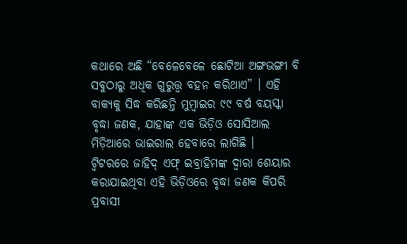କଥାରେ ଅଛି “ବେଳେବେଳେ ଛୋଟିଆ ଅଙ୍ଗଭଙ୍ଗୀ ବି ସବୁଠାରୁ ଅଧିକ ଗୁରୁତ୍ତ୍ଵ ବହନ କରିଥାଏ” । ଏହି ବାକ୍ୟକୁ ସିଦ୍ଧ କରିଛନ୍ତି ମୁମ୍ବାଇର ୯୯ ବର୍ଷ ବୟସ୍କା ବୃଦ୍ଧା ଜଣକ, ଯାହାଙ୍କ ଏକ ଭିଡ଼ିଓ ସୋସିଆଲ ମିଡ଼ିଆରେ ଭାଇରାଲ ହେବାରେ ଲାଗିଛି ।
ଟ୍ୱିଟରରେ ଜାହିଦ୍ ଏଫ୍ ଇବ୍ରାହିମଙ୍କ ଦ୍ୱାରା ଶେୟାର କରାଯାଇଥିବା ଏହି ଭିଡ଼ିଓରେ ବୃଦ୍ଧା ଜଣକ କିପରି ପ୍ରବାସୀ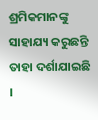ଶ୍ରମିକମାନଙ୍କୁ ସାହାଯ୍ୟ କରୁଛନ୍ତି ତାହା ଦର୍ଶାଯାଇଛି ।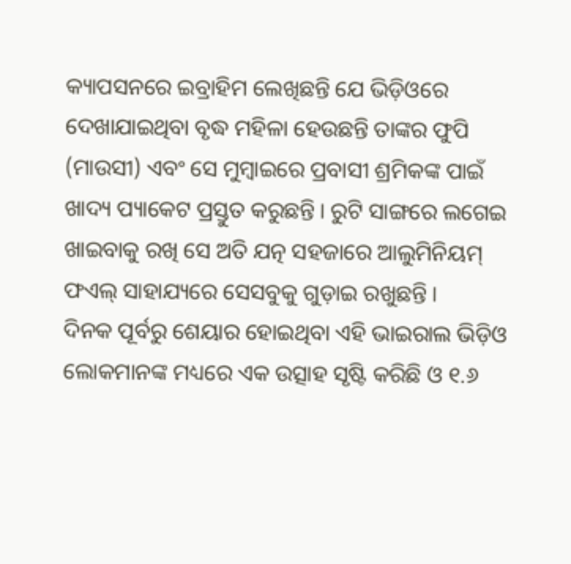କ୍ୟାପସନରେ ଇବ୍ରାହିମ ଲେଖିଛନ୍ତି ଯେ ଭିଡ଼ିଓରେ ଦେଖାଯାଇଥିବା ବୃଦ୍ଧ ମହିଳା ହେଉଛନ୍ତି ତାଙ୍କର ଫୁପି (ମାଉସୀ) ଏବଂ ସେ ମୁମ୍ବାଇରେ ପ୍ରବାସୀ ଶ୍ରମିକଙ୍କ ପାଇଁ ଖାଦ୍ୟ ପ୍ୟାକେଟ ପ୍ରସ୍ତୁତ କରୁଛନ୍ତି । ରୁଟି ସାଙ୍ଗରେ ଲଗେଇ ଖାଇବାକୁ ରଖି ସେ ଅତି ଯତ୍ନ ସହଜାରେ ଆଲୁମିନିୟମ୍ ଫଏଲ୍ ସାହାଯ୍ୟରେ ସେସବୁକୁ ଗୁଡ଼ାଇ ରଖୁଛନ୍ତି ।
ଦିନକ ପୂର୍ବରୁ ଶେୟାର ହୋଇଥିବା ଏହି ଭାଇରାଲ ଭିଡ଼ିଓ ଲୋକମାନଙ୍କ ମଧ୍ୟରେ ଏକ ଉତ୍ସାହ ସୃଷ୍ଟି କରିଛି ଓ ୧.୬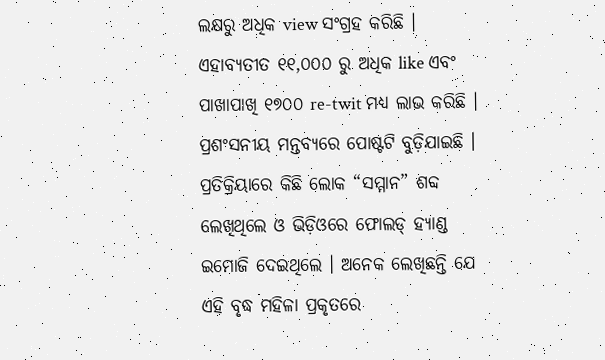ଲକ୍ଷରୁ ଅଧିକ view ସଂଗ୍ରହ କରିଛି । ଏହାବ୍ୟତୀତ ୧୧,୦୦୦ ରୁ ଅଧିକ like ଏବଂ ପାଖାପାଖି ୧୭୦୦ re-twit ମଧ୍ୟ ଲାଭ କରିଛି । ପ୍ରଶଂସନୀୟ ମନ୍ତବ୍ୟରେ ପୋଷ୍ଟଟି ବୁଡ଼ିଯାଇଛି । ପ୍ରତିକ୍ରିୟାରେ କିଛି ଲୋକ “ସମ୍ମାନ” ଶବ୍ଦ ଲେଖିଥିଲେ ଓ ଭିଡ଼ିଓରେ ଫୋଲଡ୍ ହ୍ୟାଣ୍ଡ ଇମୋଜି ଦେଇଥିଲେ । ଅନେକ ଲେଖିଛନ୍ତି ଯେ ଏହି ବୃଦ୍ଧ ମହିଳା ପ୍ରକୃତରେ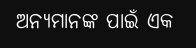ଅନ୍ୟମାନଙ୍କ ପାଇଁ ଏକ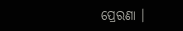ପ୍ରେରଣା ।